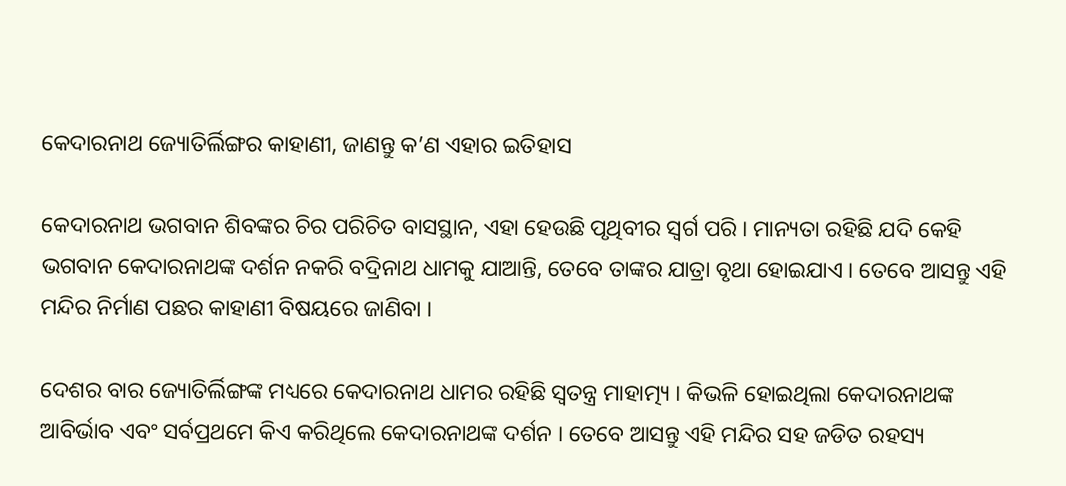କେଦାରନାଥ ଜ୍ୟୋତିର୍ଲିଙ୍ଗର କାହାଣୀ, ଜାଣନ୍ତୁ କ’ଣ ଏହାର ଇତିହାସ

କେଦାରନାଥ ଭଗବାନ ଶିବଙ୍କର ଚିର ପରିଚିତ ବାସସ୍ଥାନ, ଏହା ହେଉଛି ପୃଥିବୀର ସ୍ୱର୍ଗ ପରି । ମାନ୍ୟତା ରହିଛି ଯଦି କେହି ଭଗବାନ କେଦାରନାଥଙ୍କ ଦର୍ଶନ ନକରି ବଦ୍ରିନାଥ ଧାମକୁ ଯାଆନ୍ତି, ତେବେ ତାଙ୍କର ଯାତ୍ରା ବୃଥା ହୋଇଯାଏ । ତେବେ ଆସନ୍ତୁ ଏହି ମନ୍ଦିର ନିର୍ମାଣ ପଛର କାହାଣୀ ବିଷୟରେ ଜାଣିବା ।

ଦେଶର ବାର ଜ୍ୟୋତିର୍ଲିଙ୍ଗଙ୍କ ମଧ୍ୟରେ କେଦାରନାଥ ଧାମର ରହିଛି ସ୍ୱତନ୍ତ୍ର ମାହାତ୍ମ୍ୟ । କିଭଳି ହୋଇଥିଲା କେଦାରନାଥଙ୍କ ଆବିର୍ଭାବ ଏବଂ ସର୍ବପ୍ରଥମେ କିଏ କରିଥିଲେ କେଦାରନାଥଙ୍କ ଦର୍ଶନ । ତେବେ ଆସନ୍ତୁ ଏହି ମନ୍ଦିର ସହ ଜଡିତ ରହସ୍ୟ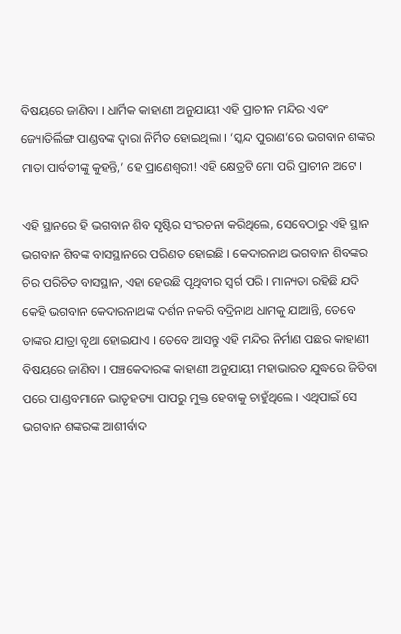ବିଷୟରେ ଜାଣିବା । ଧାର୍ମିକ କାହାଣୀ ଅନୁଯାୟୀ ଏହି ପ୍ରାଚୀନ ମନ୍ଦିର ଏବଂ ଜ୍ୟୋତିର୍ଲିଙ୍ଗ ପାଣ୍ଡବଙ୍କ ଦ୍ୱାରା ନିର୍ମିତ ହୋଇଥିଲା । ‘ସ୍କନ୍ଦ ପୁରାଣ’ରେ ଭଗବାନ ଶଙ୍କର ମାତା ପାର୍ବତୀଙ୍କୁ କୁହନ୍ତି,’ ହେ ପ୍ରାଣେଶ୍ୱରୀ! ଏହି କ୍ଷେତ୍ରଟି ମୋ ପରି ପ୍ରାଚୀନ ଅଟେ ।

ଏହି ସ୍ଥାନରେ ହି ଭଗବାନ ଶିବ ସୃଷ୍ଟିର ସଂରଚନା କରିଥିଲେ, ସେବେଠାରୁ ଏହି ସ୍ଥାନ ଭଗବାନ ଶିବଙ୍କ ବାସସ୍ଥାନରେ ପରିଣତ ହୋଇଛି । କେଦାରନାଥ ଭଗବାନ ଶିବଙ୍କର ଚିର ପରିଚିତ ବାସସ୍ଥାନ, ଏହା ହେଉଛି ପୃଥିବୀର ସ୍ୱର୍ଗ ପରି । ମାନ୍ୟତା ରହିଛି ଯଦି କେହି ଭଗବାନ କେଦାରନାଥଙ୍କ ଦର୍ଶନ ନକରି ବଦ୍ରିନାଥ ଧାମକୁ ଯାଆନ୍ତି, ତେବେ ତାଙ୍କର ଯାତ୍ରା ବୃଥା ହୋଇଯାଏ । ତେବେ ଆସନ୍ତୁ ଏହି ମନ୍ଦିର ନିର୍ମାଣ ପଛର କାହାଣୀ ବିଷୟରେ ଜାଣିବା । ପଞ୍ଚକେଦାରଙ୍କ କାହାଣୀ ଅନୁଯାୟୀ ମହାଭାରତ ଯୁଦ୍ଧରେ ଜିତିବା ପରେ ପାଣ୍ଡବମାନେ ଭାତୃହତ୍ୟା ପାପରୁ ମୁକ୍ତ ହେବାକୁ ଚାହୁଁଥିଲେ । ଏଥିପାଇଁ ସେ ଭଗବାନ ଶଙ୍କରଙ୍କ ଆଶୀର୍ବାଦ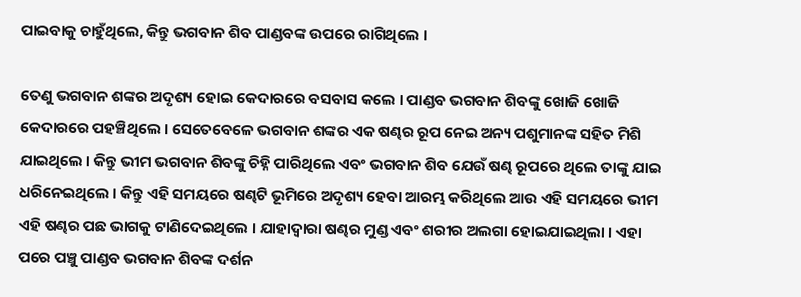ପାଇବାକୁ ଚାହୁଁଥିଲେ, କିନ୍ତୁ ଭଗବାନ ଶିବ ପାଣ୍ଡବଙ୍କ ଉପରେ ରାଗିଥିଲେ ।

ତେଣୁ ଭଗବାନ ଶଙ୍କର ଅଦୃଶ୍ୟ ହୋଇ କେଦାରରେ ବସବାସ କଲେ । ପାଣ୍ଡବ ଭଗବାନ ଶିବଙ୍କୁ ଖୋଜି ଖୋଜି କେଦାରରେ ପହଞ୍ଚିଥିଲେ । ସେତେବେଳେ ଭଗବାନ ଶଙ୍କର ଏକ ଷଣ୍ଢର ରୂପ ନେଇ ଅନ୍ୟ ପଶୁମାନଙ୍କ ସହିତ ମିଶି ଯାଇଥିଲେ । କିନ୍ତୁ ଭୀମ ଭଗବାନ ଶିବଙ୍କୁ ଚିହ୍ନି ପାରିଥିଲେ ଏବଂ ଭଗବାନ ଶିବ ଯେଉଁ ଷଣ୍ଢ ରୂପରେ ଥିଲେ ତାଙ୍କୁ ଯାଇ ଧରିନେଇଥିଲେ । କିନ୍ତୁ ଏହି ସମୟରେ ଷଣ୍ଢଟି ଭୂମିରେ ଅଦୃଶ୍ୟ ହେବା ଆରମ୍ଭ କରିଥିଲେ ଆଉ ଏହି ସମୟରେ ଭୀମ ଏହି ଷଣ୍ଢର ପଛ ଭାଗକୁ ଟାଣିଦେଇଥିଲେ । ଯାହାଦ୍ୱାରା ଷଣ୍ଢର ମୁଣ୍ଡ ଏବଂ ଶରୀର ଅଲଗା ହୋଇଯାଇଥିଲା । ଏହା ପରେ ପଞ୍ଚୁ ପାଣ୍ଡବ ଭଗବାନ ଶିବଙ୍କ ଦର୍ଶନ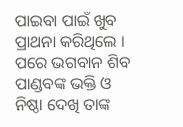ପାଇବା ପାଇଁ ଖୁବ ପ୍ରାଥନା କରିଥିଲେ । ପରେ ଭଗବାନ ଶିବ ପାଣ୍ଡବଙ୍କ ଭକ୍ତି ଓ ନିଷ୍ଠା ଦେଖି ତାଙ୍କ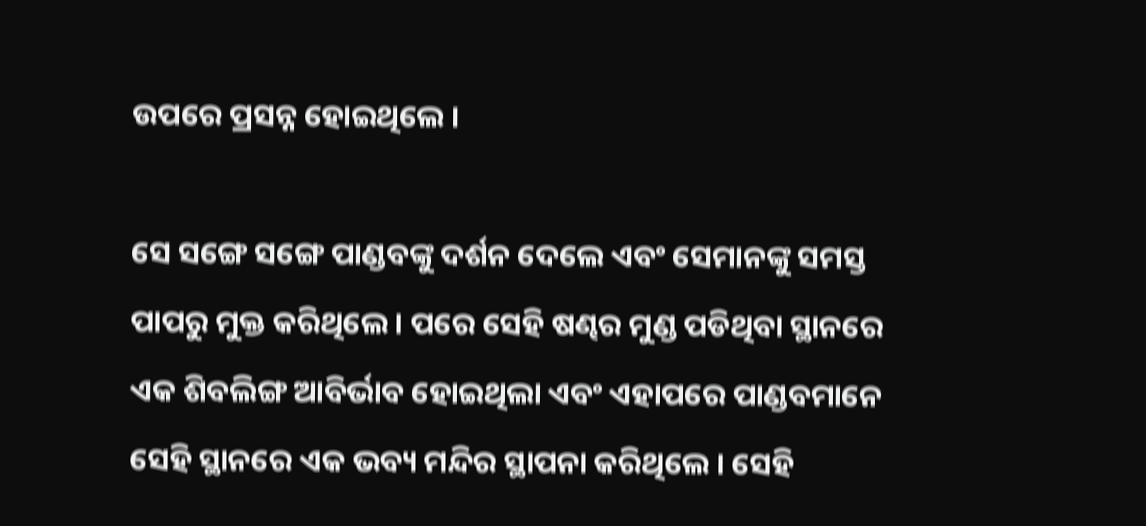ଉପରେ ପ୍ରସନ୍ନ ହୋଇଥିଲେ ।

ସେ ସଙ୍ଗେ ସଙ୍ଗେ ପାଣ୍ଡବଙ୍କୁ ଦର୍ଶନ ଦେଲେ ଏବଂ ସେମାନଙ୍କୁ ସମସ୍ତ ପାପରୁ ମୁକ୍ତ କରିଥିଲେ । ପରେ ସେହି ଷଣ୍ଢର ମୁଣ୍ଡ ପଡିଥିବା ସ୍ଥାନରେ ଏକ ଶିବଲିଙ୍ଗ ଆବିର୍ଭାବ ହୋଇଥିଲା ଏବଂ ଏହାପରେ ପାଣ୍ଡବମାନେ ସେହି ସ୍ଥାନରେ ଏକ ଭବ୍ୟ ମନ୍ଦିର ସ୍ଥାପନା କରିଥିଲେ । ସେହି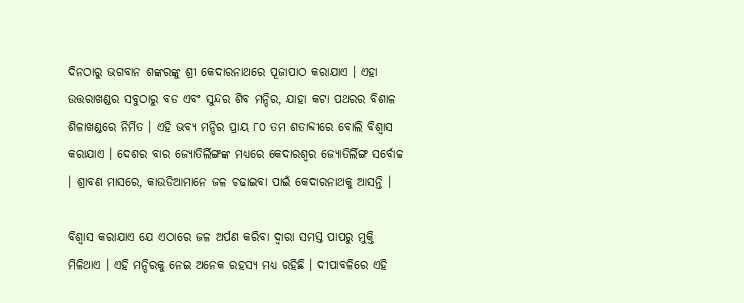ଦିନଠାରୁ ଭଗବାନ ଶଙ୍କରଙ୍କୁ ଶ୍ରୀ କେଦାରନାଥରେ ପୂଜାପାଠ କରାଯାଏ । ଏହା ଉତ୍ତରାଖଣ୍ଡର ସବୁଠାରୁ ବଡ ଏବଂ ସୁନ୍ଦର ଶିବ ମନ୍ଦିର, ଯାହା କଟା ପଥରର ବିଶାଳ ଶିଳାଖଣ୍ଡରେ ନିର୍ମିତ । ଏହି ଭବ୍ୟ ମନ୍ଦିର ପ୍ରାୟ ୮୦ ତମ ଶତାବ୍ଦୀରେ ବୋଲି ବିଶ୍ୱାସ କରାଯାଏ । ଦେଶର ବାର ଜ୍ୟୋତିର୍ଲିଙ୍ଗଙ୍କ ମଧ୍ୟରେ କେଦାରଶ୍ୱର ଜ୍ୟୋତିର୍ଲିଙ୍ଗ ସର୍ବୋଚ୍ଚ । ଶ୍ରାବଣ ମାସରେ, କାଉଡିଆମାନେ ଜଳ ଚଢାଇବା ପାଇଁ କେଦାରନାଥକୁ ଆସନ୍ତି ।

ବିଶ୍ୱାସ କରାଯାଏ ଯେ ଏଠାରେ ଜଳ ଅର୍ପଣ କରିବା ଦ୍ୱାରା ସମସ୍ତ ପାପରୁ ମୁକ୍ତି ମିଳିଥାଏ । ଏହି ମନ୍ଦିରକୁ ନେଇ ଅନେକ ରହସ୍ୟ ମଧ୍ୟ ରହିଛି । ଦୀପାବଳିରେ ଏହି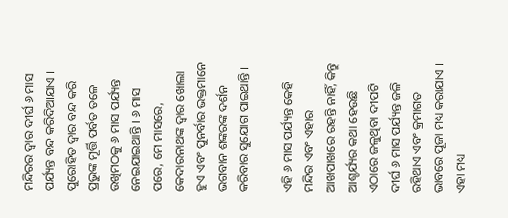ମନ୍ଦିରର ଦ୍ୱାର ଦୀର୍ଘ ୬ ମାସ ପର୍ଯ୍ୟନ୍ତ ବନ୍ଦ କରିଦିଆଯାଏ । ପୁରୋହିତ ଦ୍ୱାର ବନ୍ଦ କରି ପ୍ରଭୁଙ୍କ ମୂର୍ତ୍ତି ପର୍ବତ ତଳେ ଉଖିମଠକୁ ୬ ମାସ ପର୍ଯ୍ୟନ୍ତ ନେଇଯାଇଥାନ୍ତି । ୬ ମାସ ପରେ, ମେ ମାସରେ, କେଦାରନାଥଙ୍କ ଦ୍ୱାର ଖୋଲା ହୁଏ ଏବଂ ପୁନର୍ବାର ଭକ୍ତମାନେ ଭଗବାନ ଶଙ୍କରଙ୍କ ଦର୍ଶନ କରିବାର ସୁଯୋଗ ପାଇଥାନ୍ତି ।

ଏହି ୬ ମାସ ପର୍ଯ୍ୟନ୍ତ କେହି ମନ୍ଦିର ଏବଂ ଏହାର ଆଖପାଖରେ ରହନ୍ତି ନାହିଁ, କିନ୍ତୁ ଆଶ୍ଚର୍ଯ୍ୟର କଥା ହେଉଛି ଏଠାରେ ଜଳୁଥିବା ଦୀପଟି ଦୀର୍ଘ ୬ ମାସ ପର୍ଯ୍ୟନ୍ତ ଜଳି ରହିଥାଏ ଏବଂ କ୍ରମାଗତ ଭାବରେ ପୂଜା ମଧ୍ୟ କରାଯାଏ । ଏହା ମଧ୍ୟ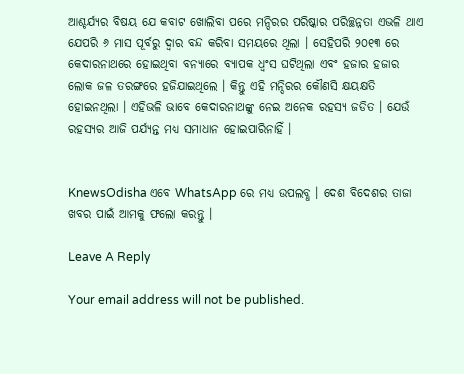ଆଶ୍ଚର୍ଯ୍ୟର ବିଷୟ ଯେ କବାଟ ଖୋଲିବା ପରେ ମନ୍ଦିରର ପରିଷ୍କାର ପରିଚ୍ଛନ୍ନତା ଏଭଳି ଥାଏ ଯେପରି ୬ ମାସ ପୂର୍ବରୁ ଦ୍ୱାର ବନ୍ଦ କରିବା ସମୟରେ ଥିଲା । ସେହିପରି ୨୦୧୩ ରେ କେଦାରନାଥରେ ହୋଇଥିବା ବନ୍ୟାରେ ବ୍ୟାପକ ଧ୍ୱଂସ ଘଟିଥିଲା ଏବଂ ହଜାର ହଜାର ଲୋକ ଜଳ ତରଙ୍ଗରେ ହଜିଯାଇଥିଲେ । କିନ୍ତୁ ଏହି ମନ୍ଦିରର କୌଣସି କ୍ଷୟକ୍ଷତି ହୋଇନଥିଲା । ଏହିଭଳି ଭାବେ କେଦାରନାଥଙ୍କୁ ନେଇ ଅନେକ ରହସ୍ୟ ଜଡିତ । ଯେଉଁ ରହସ୍ୟର ଆଜି ପର୍ଯ୍ୟନ୍ତ ମଧ୍ୟ ସମାଧାନ ହୋଇପାରିନାହିଁ ।


KnewsOdisha ଏବେ WhatsApp ରେ ମଧ୍ୟ ଉପଲବ୍ଧ । ଦେଶ ବିଦେଶର ତାଜା ଖବର ପାଇଁ ଆମକୁ ଫଲୋ କରନ୍ତୁ ।

Leave A Reply

Your email address will not be published.